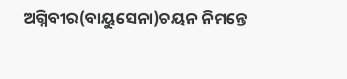ଅଗ୍ନିବୀର(ବାୟୁସେନା)ଚୟନ ନିମନ୍ତେ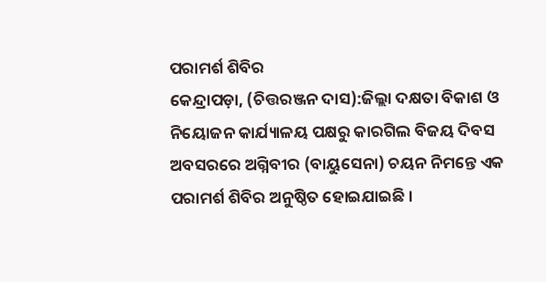ପରାମର୍ଶ ଶିବିର
କେନ୍ଦ୍ରାପଡ଼ା, (ଚିତ୍ତରଞ୍ଜନ ଦାସ):ଜିଲ୍ଲା ଦକ୍ଷତା ବିକାଶ ଓ ନିୟୋଜନ କାର୍ଯ୍ୟାଳୟ ପକ୍ଷରୁ କାରଗିଲ ବିଜୟ ଦିବସ ଅବସରରେ ଅଗ୍ନିବୀର (ବାୟୁସେନା) ଚୟନ ନିମନ୍ତେ ଏକ ପରାମର୍ଶ ଶିବିର ଅନୁଷ୍ଠିତ ହୋଇଯାଇଛି ।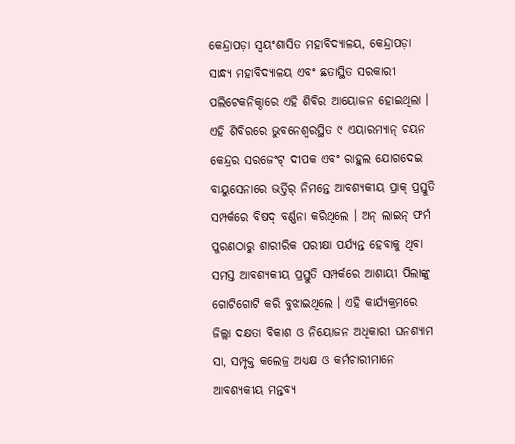କେନ୍ଦ୍ରାପଡ଼ା ସ୍ୱୟଂଶାସିତ ମହାବିଦ୍ୟାଳୟ, କେନ୍ଦ୍ରାପଡ଼ା ସାନ୍ଧ୍ୟ ମହାବିଦ୍ୟାଳୟ ଏବଂ ଛତାସ୍ଥିତ ସରକାରୀ ପଲିଟେକନିକ୍ଠାରେ ଏହି ଶିବିର ଆୟୋଜନ ହୋଇଥିଲା । ଏହି ଶିବିରରେ ଭୁବନେଶ୍ୱରସ୍ଥିତ ୯ ଏୟାରମ୍ୟାନ୍ ଚୟନ କେନ୍ଦ୍ରର ସରଜେଂଟ୍ ଦୀପକ ଏବଂ ରାହୁଲ ଯୋଗଦେଇ ବାୟୁସେନାରେ ଭର୍ତ୍ତିର୍ ନିମନ୍ତେ ଆବଶ୍ୟକୀୟ ପ୍ରାକ୍ ପ୍ରସ୍ତୁତି ସମ୍ପର୍କରେ ବିଷଦ୍ ବର୍ଣ୍ଣନା କରିଥିଲେ । ଅନ୍ ଲାଇନ୍ ଫର୍ମ ପୁରଣଠାରୁ ଶାରୀରିକ ପରୀକ୍ଷା ପର୍ଯ୍ୟନ୍ତ ହେବାକୁ ଥିବା ସମସ୍ତ ଆବଶ୍ୟକୀୟ ପ୍ରସ୍ତୁତି ସମ୍ପର୍କରେ ଆଶାୟୀ ପିଲାଙ୍କୁ ଗୋଟିଗୋଟି କରି ବୁଝାଇଥିଲେ । ଏହି କାର୍ଯ୍ୟକ୍ରମରେ ଜିଲ୍ଲା ଦକ୍ଷତା ବିକାଶ ଓ ନିୟୋଜନ ଅଧିକାରୀ ଘନଶ୍ୟାମ ସା, ସମ୍ପୃକ୍ତ କଲେଜ୍ର ଅଧ୍ୟକ୍ଷ ଓ କର୍ମଚାରୀମାନେ ଆବଶ୍ୟକୀୟ ମନ୍ତବ୍ୟ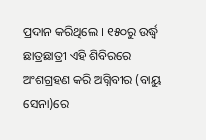ପ୍ରଦାନ କରିଥିଲେ । ୧୫୦ରୁ ଉର୍ଦ୍ଧ୍ୱ ଛାତ୍ରଛାତ୍ରୀ ଏହି ଶିବିରରେ ଅଂଶଗ୍ରହଣ କରି ଅଗ୍ନିବୀର (ବାୟୁ ସେନା)ରେ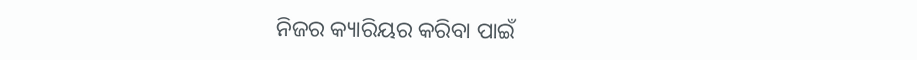ନିଜର କ୍ୟାରିୟର କରିବା ପାଇଁ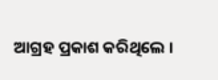ଆଗ୍ରହ ପ୍ରକାଶ କରିଥିଲେ ।